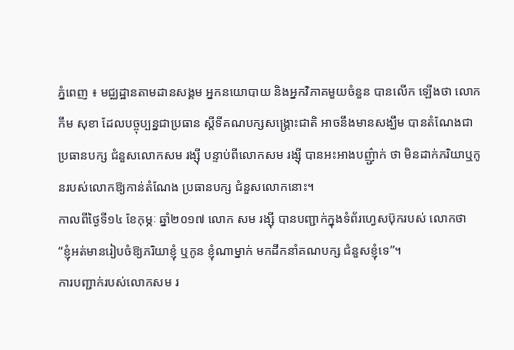ភ្នំពេញ ៖ មជ្ឈដ្ឋានតាមដានសង្គម អ្នកនយោបាយ និងអ្នកវិភាគមួយចំនួន បានលើក ឡើងថា លោកកឹម សុខា ដែលបច្ចុប្បន្នជាប្រធាន ស្តីទីគណបក្សសង្គ្រោះជាតិ អាចនឹងមានសង្ឃឹម បានតំណែងជាប្រធានបក្ស ជំនួសលោកសម រង្ស៊ី បន្ទាប់ពីលោកសម រង្ស៊ី បានអះអាងបញ៌្ជាក់ ថា មិនដាក់ភរិយាឬកូនរបស់លោកឱ្យកាន់តំណែង ប្រធានបក្ស ជំនួសលោកនោះ។
កាលពីថ្ងៃទី១៤ ខែកុម្ភៈ ឆ្នាំ២០១៧ លោក សម រង្ស៊ី បានបញ្ជាក់ក្នុងទំព័រហ្វេសប៊ុករបស់ លោកថា “ខ្ញុំអត់មានរៀបចំឱ្យភរិយាខ្ញុំ ឬកូន ខ្ញុំណាម្នាក់ មកដឹកនាំគណបក្ស ជំនួសខ្ញុំទេ”។
ការបញ្ជាក់របស់លោកសម រ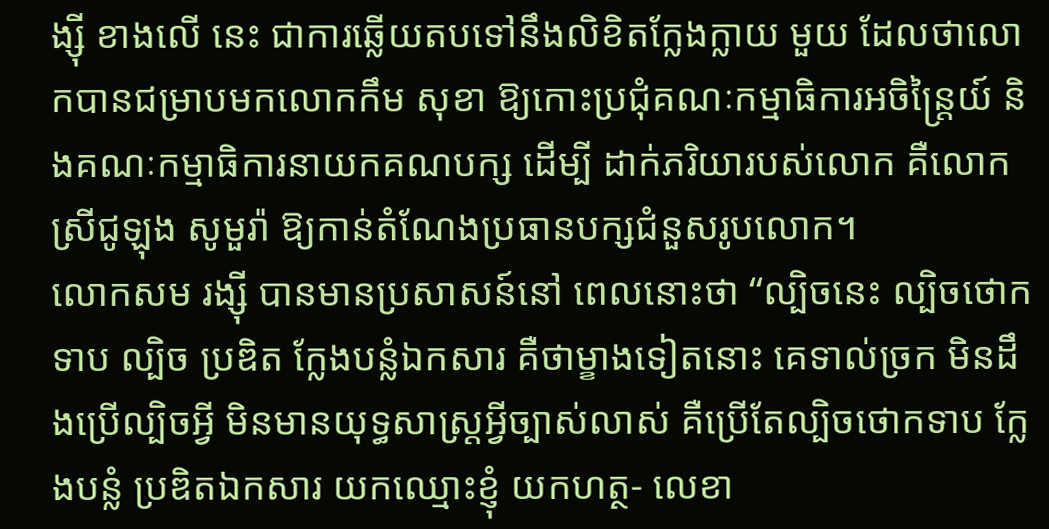ង្ស៊ី ខាងលើ នេះ ជាការឆ្លើយតបទៅនឹងលិខិតក្លែងក្លាយ មួយ ដែលថាលោកបានជម្រាបមកលោកកឹម សុខា ឱ្យកោះប្រជុំគណៈកម្មាធិការអចិន្ត្រៃយ៍ និងគណៈកម្មាធិការនាយកគណបក្ស ដើម្បី ដាក់ភរិយារបស់លោក គឺលោកស្រីជូឡុង សូមួរ៉ា ឱ្យកាន់តំណែងប្រធានបក្សជំនួសរូបលោក។
លោកសម រង្ស៊ី បានមានប្រសាសន៍នៅ ពេលនោះថា “ល្បិចនេះ ល្បិចថោកទាប ល្បិច ប្រឌិត ក្លែងបន្លំឯកសារ គឺថាម្ខាងទៀតនោះ គេទាល់ច្រក មិនដឹងប្រើល្បិចអ្វី មិនមានយុទ្ធសាស្ត្រអ្វីច្បាស់លាស់ គឺប្រើតែល្បិចថោកទាប ក្លែងបន្លំ ប្រឌិតឯកសារ យកឈ្មោះខ្ញុំ យកហត្ថ- លេខា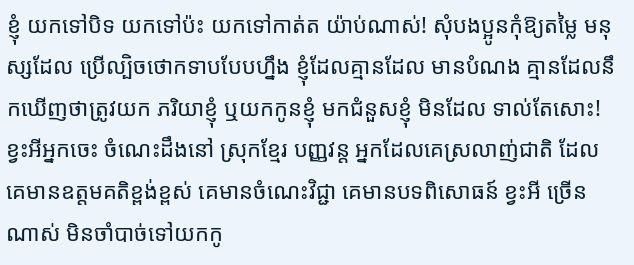ខ្ញុំ យកទៅបិទ យកទៅប៉ះ យកទៅកាត់ត យ៉ាប់ណាស់! សុំបងប្អូនកុំឱ្យតម្លៃ មនុស្សដែល ប្រើល្បិចថោកទាបបែបហ្នឹង ខ្ញុំដែលគ្មានដែល មានបំណង គ្មានដែលនឹកឃើញថាត្រូវយក ភរិយាខ្ញុំ ឬយកកូនខ្ញុំ មកជំនួសខ្ញុំ មិនដែល ទាល់តែសោះ! ខ្វះអីអ្នកចេះ ចំណេះដឹងនៅ ស្រុកខ្មែរ បញ្ញវន្ត អ្នកដែលគេស្រលាញ់ជាតិ ដែលគេមានឧត្តមគតិខ្ពង់ខ្ពស់ គេមានចំណេះវិជ្ជា គេមានបទពិសោធន៍ ខ្វះអី ច្រើនណាស់ មិនចាំបាច់ទៅយកកូ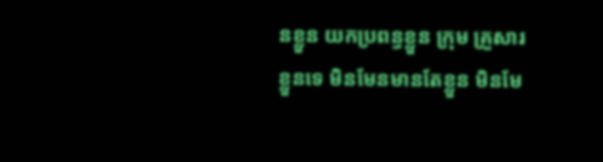នខ្លួន យកប្រពន្ធខ្លួន ក្រុម គ្រួសារខ្លួនទេ មិនមែនមានតែខ្លួន មិនមែ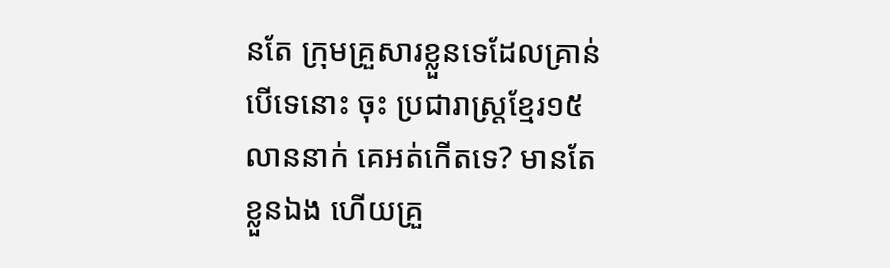នតែ ក្រុមគ្រួសារខ្លួនទេដែលគ្រាន់បើទេនោះ ចុះ ប្រជារាស្ត្រខ្មែរ១៥លាននាក់ គេអត់កើតទេ? មានតែខ្លួនឯង ហើយគ្រួ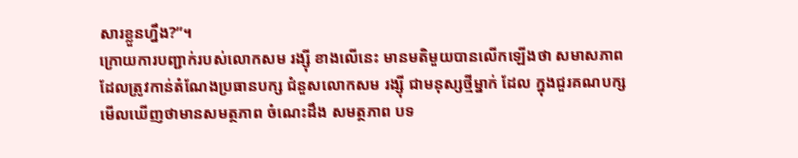សារខ្លួនហ្នឹង?”។
ក្រោយការបញ្ជាក់របស់លោកសម រង្ស៊ី ខាងលើនេះ មានមតិមួយបានលើកឡើងថា សមាសភាពដែលត្រូវកាន់តំណែងប្រធានបក្ស ជំនួសលោកសម រង្ស៊ី ជាមនុស្សថ្មីម្នាក់ ដែល ក្នុងជួរគណបក្សមើលឃើញថាមានសមត្ថភាព ចំណេះដឹង សមត្ថភាព បទ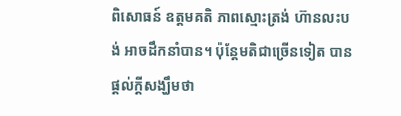ពិសោធន៍ ឧត្តមគតិ ភាពស្មោះត្រង់ ហ៊ានលះបង់ អាចដឹកនាំបាន។ ប៉ុន្តែមតិជាច្រើនទៀត បានផ្តល់ក្តីសង្ឃឹមថា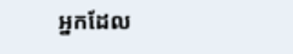អ្នកដែល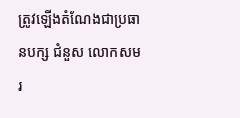ត្រូវឡើងតំណែងជាប្រធានបក្ស ជំនួស លោកសម រ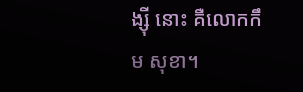ង្ស៊ី នោះ គឺលោកកឹម សុខា។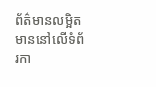ព័ត៌មានលម្អិត មាននៅលើទំព័រកា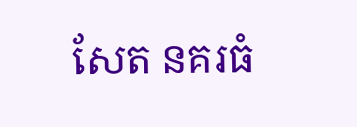សែត នគរធំ